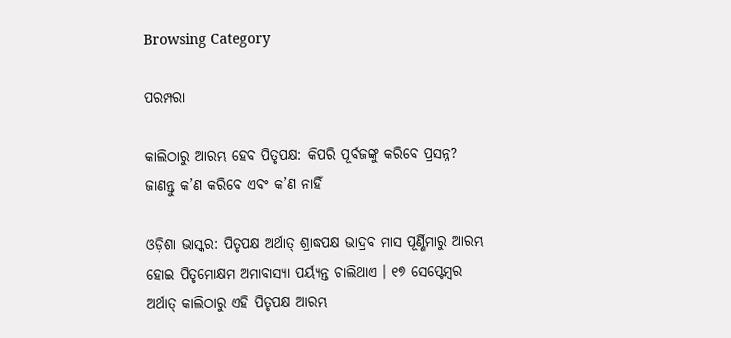Browsing Category

ପରମ୍ପରା

କାଲିଠାରୁ ଆରମ୍ଭ ହେବ ପିତୃପକ୍ଷ: କିପରି ପୂର୍ବଜଙ୍କୁ କରିବେ ପ୍ରସନ୍ନ? ଜାଣନ୍ତୁ କ’ଣ କରିବେ ଏବଂ କ’ଣ ନାହିଁ

ଓଡ଼ିଶା ଭାସ୍କର: ପିତୃପକ୍ଷ ଅର୍ଥାତ୍ ଶ୍ରାଦ୍ଧପକ୍ଷ ଭାଦ୍ରବ ମାସ ପୂର୍ଣ୍ଣିମାରୁ ଆରମ୍ଭ ହୋଇ ପିତୃମୋକ୍ଷମ ଅମାବାସ୍ୟା ପର୍ୟ୍ୟନ୍ତ ଚାଲିଥାଏ । ୧୭ ସେପ୍ଟେମ୍ବର ଅର୍ଥାତ୍ କାଲିଠାରୁ ଏହି ପିତୃପକ୍ଷ ଆରମ୍ଭ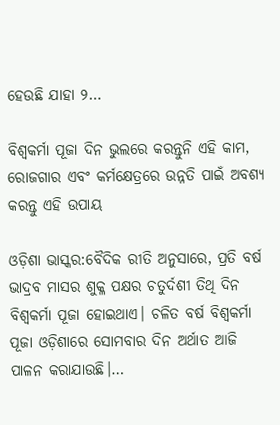ହେଉଛି ଯାହା ୨…

ବିଶ୍ୱକର୍ମା ପୂଜା ଦିନ ଭୁଲରେ କରନ୍ତୁନି ଏହି କାମ, ରୋଜଗାର ଏବଂ କର୍ମକ୍ଷେତ୍ରରେ ଉନ୍ନତି ପାଇଁ ଅବଶ୍ୟ କରନ୍ତୁ ଏହି ଉପାୟ

ଓଡ଼ିଶା ଭାସ୍କର:ବୈଦିକ ରୀତି ଅନୁସାରେ, ପ୍ରତି ବର୍ଷ ଭାଦ୍ରବ ମାସର ଶୁକ୍ଳ ପକ୍ଷର ଚତୁର୍ଦଶୀ ତିଥି ଦିନ ବିଶ୍ୱକର୍ମା ପୂଜା ହୋଇଥାଏ। ଚଳିତ ବର୍ଷ ବିଶ୍ୱକର୍ମା ପୂଜା ଓଡ଼ିଶାରେ ସୋମବାର ଦିନ ଅର୍ଥାତ ଆଜି ପାଳନ କରାଯାଉଛି।…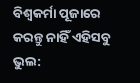ବିଶ୍ୱକର୍ମା ପୂଜାରେ କରନ୍ତୁ ନାହିଁ ଏହିସବୁ ଭୁଲ: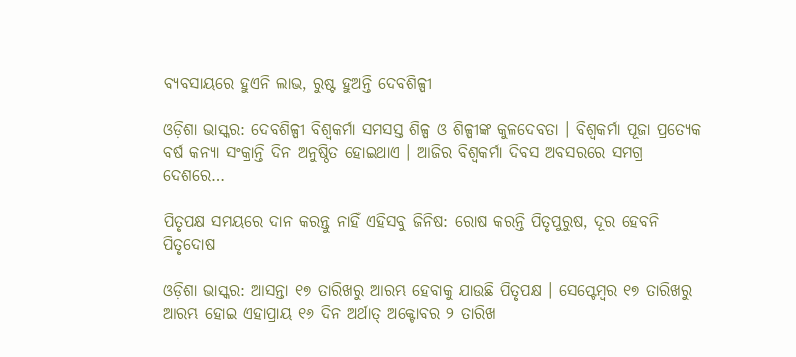ବ୍ୟବସାୟରେ ହୁଏନି ଲାଭ, ରୁଷ୍ଟ ହୁଅନ୍ତି ଦେବଶିଳ୍ପୀ

ଓଡ଼ିଶା ଭାସ୍କର: ଦେବଶିଳ୍ପୀ ବିଶ୍ୱକର୍ମା ସମସସ୍ତ ଶିଳ୍ପ ଓ ଶିଳ୍ପୀଙ୍କ କୁଳଦେବତା । ବିଶ୍ୱକର୍ମା ପୂଜା ପ୍ରତ୍ୟେକ ବର୍ଷ କନ୍ୟା ସଂକ୍ରାନ୍ତି ଦିନ ଅନୁଷ୍ଠିତ ହୋଇଥାଏ । ଆଜିର ବିଶ୍ୱକର୍ମା ଦିବସ ଅବସରରେ ସମଗ୍ର ଦେଶରେ…

ପିତୃପକ୍ଷ ସମୟରେ ଦାନ କରନ୍ତୁ ନାହିଁ ଏହିସବୁ ଜିନିଷ: ରୋଷ କରନ୍ତି ପିତୃପୁରୁଷ, ଦୂର ହେବନି ପିତୃଦୋଷ

ଓଡ଼ିଶା ଭାସ୍କର: ଆସନ୍ତା ୧୭ ତାରିଖରୁ ଆରମ୍ଭ ହେବାକୁ ଯାଉଛି ପିତୃପକ୍ଷ । ସେପ୍ଟେମ୍ବର ୧୭ ତାରିଖରୁ ଆରମ୍ଭ ହୋଇ ଏହାପ୍ରାୟ ୧୬ ଦିନ ଅର୍ଥାତ୍ ଅକ୍ଟୋବର ୨ ତାରିଖ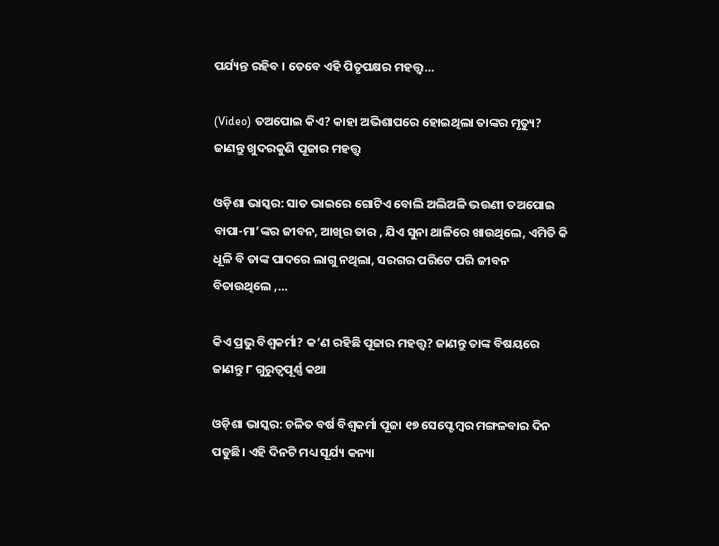ପର୍ଯ୍ୟନ୍ତ ରହିବ । ତେବେ ଏହି ପିତୃପକ୍ଷର ମହତ୍ତ୍ୱ…

(Video) ତଅପୋଇ କିଏ? କାହା ଅଭିଶାପରେ ହୋଇଥିଲା ତାଙ୍କର ମୃତ୍ୟୁ? ଜାଣନ୍ତୁ ଖୁଦରକୁଣି ପୂଜାର ମହତ୍ତ୍ୱ

ଓଡ଼ିଶା ଭାସ୍କର: ସାତ ଭାଇରେ ଗୋଟିଏ ବୋଲି ଅଲିଅଳି ଭଉଣୀ ତଅପୋଇ ବାପା-ମା’ଙ୍କର ଜୀବନ, ଆଖିର ତାର , ଯିଏ ସୁନା ଥାଳିରେ ଖାଉଥିଲେ, ଏମିତି କି ଧୂଳି ବି ତାଙ୍କ ପାଦରେ ଲାଗୁ ନଥିଲା, ସରଗର ପରିଟେ ପରି ଜୀବନ ବିତାଉଥିଲେ ,…

କିଏ ପ୍ରଭୁ ବିଶ୍ୱକର୍ମା? କ’ଣ ରହିଛି ପୂଜାର ମହତ୍ତ୍ୱ? ଜାଣନ୍ତୁ ତାଙ୍କ ବିଷୟରେ ଜାଣନ୍ତୁ ୮ ଗୁରୁତ୍ୱପୂର୍ଣ୍ଣ କଥା

ଓଡ଼ିଶା ଭାସ୍କର: ଚଳିତ ବର୍ଷ ବିଶ୍ୱକର୍ମା ପୂଜା ୧୭ ସେପ୍ଟେମ୍ବର ମଙ୍ଗଳବାର ଦିନ ପଡୁଛି। ଏହି ଦିନଟି ମଧ୍ୟ ସୂର୍ଯ୍ୟ କନ୍ୟା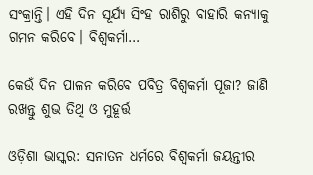ସଂକ୍ରାନ୍ତି। ଏହି ଦିନ ସୂର୍ଯ୍ୟ ସିଂହ ରାଶିରୁ ବାହାରି କନ୍ୟାକୁ ଗମନ କରିବେ। ବିଶ୍ୱକର୍ମା…

କେଉଁ ଦିନ ପାଳନ କରିବେ ପବିତ୍ର ବିଶ୍ୱକର୍ମା ପୂଜା? ଜାଣି ରଖନ୍ତୁ ଶୁଭ ତିଥି ଓ ମୁହୂର୍ତ୍ତ

ଓଡ଼ିଶା ଭାସ୍କର: ସନାତନ ଧର୍ମରେ ବିଶ୍ୱକର୍ମା ଜୟନ୍ତୀର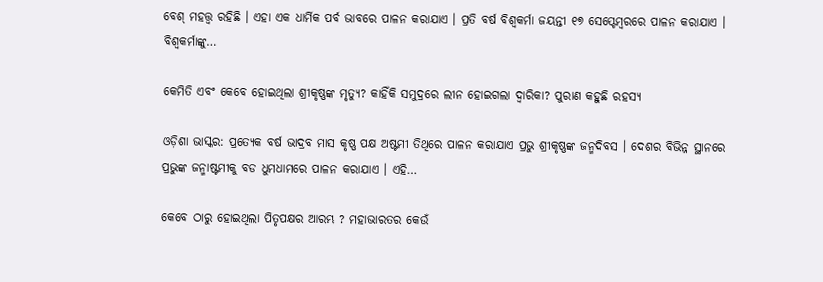ବେଶ୍ ମହତ୍ତ୍ୱ ରହିଛି । ଏହା ଏକ ଧାର୍ମିକ ପର୍ବ ଭାବରେ ପାଳନ କରାଯାଏ । ପ୍ରତି ବର୍ଷ ବିଶ୍ୱକର୍ମା ଜୟନ୍ତୀ ୧୭ ସେପ୍ଟେମ୍ବରରେ ପାଳନ କରାଯାଏ । ବିଶ୍ୱକର୍ମାଙ୍କୁ…

କେମିତି ଏବଂ କେବେ ହୋଇଥିଲା ଶ୍ରୀକୃଷ୍ଣଙ୍କ ମୃତ୍ୟୁ? କାହିଁକି ସମୁଦ୍ରରେ ଲୀନ ହୋଇଗଲା ଦ୍ୱାରିକା? ପୁରାଣ କହୁଛି ରହସ୍ୟ

ଓଡ଼ିଶା ଭାସ୍କର: ପ୍ରତ୍ୟେକ ବର୍ଷ ଭାଦ୍ରବ ମାସ କୃଷ୍ଣ ପକ୍ଷ ଅଷ୍ଟମୀ ତିଥିରେ ପାଳନ କରାଯାଏ ପ୍ରଭୁ ଶ୍ରୀକୃଷ୍ଣଙ୍କ ଜନ୍ମଦିବସ । ଦେଶର ବିଭିନ୍ନ ସ୍ଥାନରେ ପ୍ରଭୁଙ୍କ ଜନ୍ମାଷ୍ଟମୀକୁ ବଡ ଧୁମଧାମରେ ପାଳନ କରାଯାଏ । ଏହି…

କେବେ ଠାରୁ ହୋଇଥିଲା ପିତୃପକ୍ଷର ଆରମ୍ଭ ? ମହାଭାରତର କେଉଁ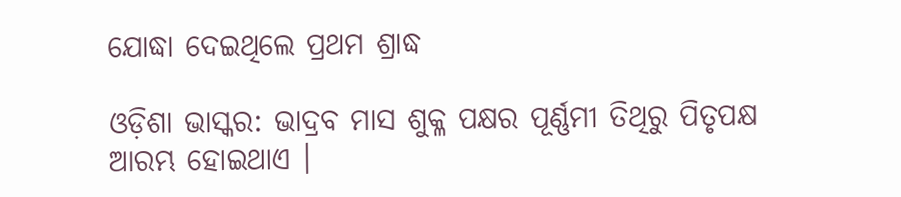ଯୋଦ୍ଧା ଦେଇଥିଲେ ପ୍ରଥମ ଶ୍ରାଦ୍ଧ

ଓଡ଼ିଶା ଭାସ୍କର: ଭାଦ୍ରବ ମାସ ଶୁକ୍ଳ ପକ୍ଷର ପୂର୍ଣ୍ଣମୀ ତିଥିରୁ ପିତୃପକ୍ଷ ଆରମ୍ଭ ହୋଇଥାଏ ।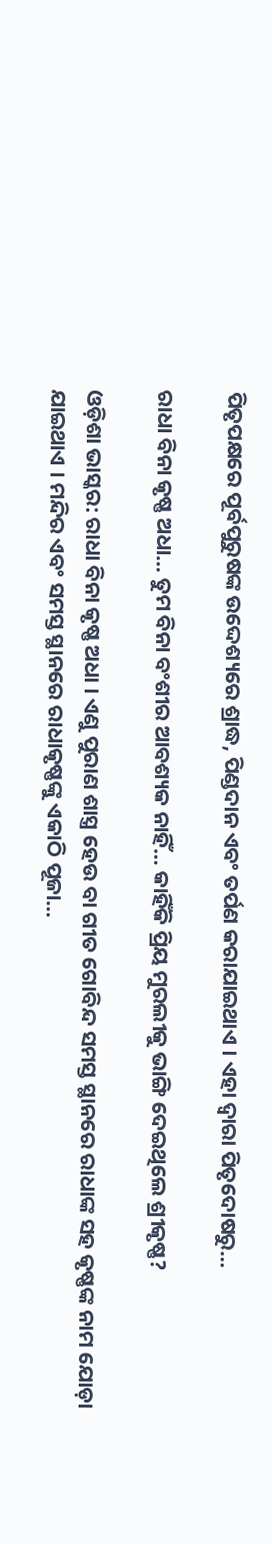ପିତୃପକ୍ଷରେ ପୂର୍ବପୁରୁଷଙ୍କ ଉଦ୍ଦେଶ୍ୟରେ ଶ୍ରାଦ୍ଧ, ପିଣ୍ଡଦାନ ଏବଂ ତର୍ପଣ କରାଯାଇଥାଏ । ଏହା ଦ୍ୱାରା ପିତୃଦୋଷରୁ…

ରାଧା ବିନା କୃଷ୍ଣ ଅଧା… ତୁମ ବିନା ବଂଶୀର ଆବଶ୍ୟକ ନାହିଁ… କାହିଁକି ପ୍ରିୟ ମୁରଲୀକୁ ଭାଙ୍ଗି ଦେଇଥିଲେ ଶ୍ରୀକୃଷ୍ଣ?

ଓଡ଼ିଶା ଭାସ୍କର: ରାଧା ବିନା କୃଷ୍ଣ ଅଧା । ଏଣୁ ପୁରାଣ ଶାସ୍ତ୍ର ହେଉ ବା ଗୀତ ଗୋବିନ୍ଦ ସମସ୍ତ ସ୍ଥାନରେ ରାଧାଙ୍କ ସହ କୃଷ୍ଣଙ୍କ ନାମ ଯୋଡ଼ା ଯାଇଥାଏ । ମନ୍ଦିର ଏବଂ ସମସ୍ତ ସ୍ଥାନରେ ରାଧାକୃଷ୍ଣଙ୍କୁ ଏକାଠି ପୂଜା…